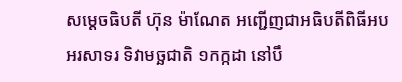សម្ដេចធិបតី ហ៊ុន ម៉ាណែត អញ្ជើញជាអធិបតីពិធីអបអរសាទរ ទិវាមច្ឆជាតិ ១កក្កដា នៅបឹ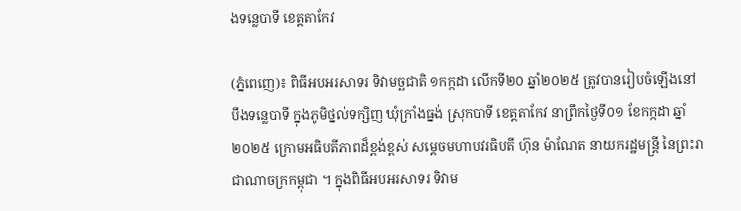ងទន្លេបាទី ខេត្តតាកែវ

(ភ្នំពេញេ)៖ ពិធីអបអរសាទរ ទិវាមច្ឆជាតិ ១កក្កដា លើកទី២០ ឆ្នាំ២០២៥ ត្រូវបានរៀបចំឡើងនៅបឹងទន្លេបាទី ក្នុងភូមិថ្នល់ទក្សិញ ឃុំក្រាំងធ្នង់ ស្រុកបាទី ខេត្តតាកែវ នាព្រឹកថ្ងៃទី០១ ខែកក្កដា ឆ្នាំ២០២៥ ក្រោមអធិបតីភាពដ៏ខ្ពង់ខ្ពស់ សម្ដេចមហាបវរធិបតី ហ៊ុន ម៉ាណែត នាយករដ្ឋមន្រ្តី នៃព្រះរាជាណាចក្រកម្ពុជា ។ ក្នុងពិធីអបអរសាទរ ទិវាម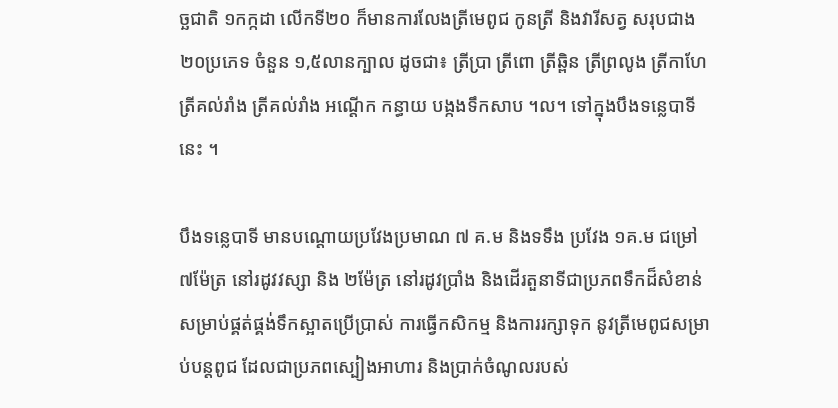ច្ឆជាតិ ១កក្កដា លើកទី២០ ក៏មានការលែងត្រីមេពូជ កូនត្រី និងវារីសត្វ សរុបជាង ២០ប្រភេទ ចំនួន ១,៥លានក្បាល ដូចជា៖ ត្រីប្រា ត្រីពោ ត្រីឆ្ពិន ត្រីព្រលូង ត្រីកាហែ ត្រីគល់រាំង ត្រីគល់រាំង អណ្ដើក កន្ធាយ បង្កងទឹកសាប ។ល។ ទៅក្នុងបឹងទន្លេបាទី នេះ ។

បឹងទន្លេបាទី មានបណ្ដោយប្រវែងប្រមាណ ៧ គ.ម និងទទឹង ប្រវែង ១គ.ម ជម្រៅ ៧ម៉ែត្រ នៅរដូវវស្សា និង ២ម៉ែត្រ នៅរដូវប្រាំង និងដើរតួនាទីជាប្រភពទឹកដ៏សំខាន់ សម្រាប់ផ្គត់ផ្គង់ទឹកស្អាតប្រើប្រាស់ ការធ្វើកសិកម្ម និងការរក្សាទុក នូវត្រីមេពូជសម្រាប់បន្តពូជ ដែលជាប្រភពស្បៀងអាហារ និងប្រាក់ចំណូលរបស់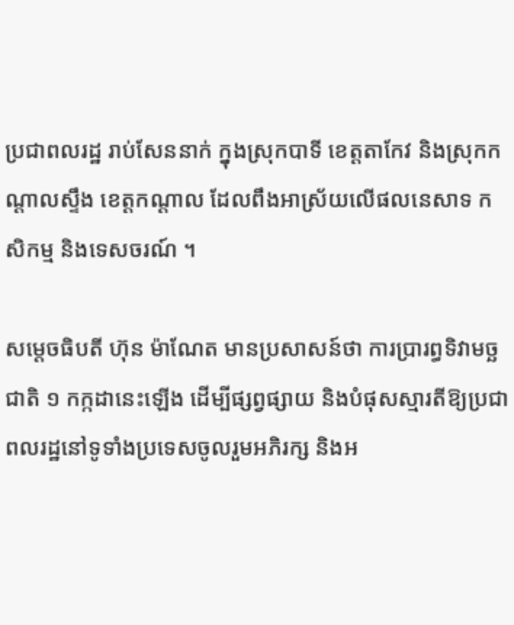ប្រជាពលរដ្ឋ រាប់សែននាក់ ក្នុងស្រុកបាទី ខេត្តតាកែវ និងស្រុកកណ្ដាលស្ទឹង ខេត្តកណ្ដាល ដែលពឹងអាស្រ័យលើផលនេសាទ កសិកម្ម និងទេសចរណ៍ ។

សម្ដេចធិបតី ហ៊ុន ម៉ាណែត មានប្រសាសន៍ថា ការប្រារព្ធទិវាមច្ឆជាតិ ១ កក្កដានេះឡើង ដើម្បីផ្សព្វផ្សាយ និងបំផុសស្មារតីឱ្យប្រជាពលរដ្ឋនៅទូទាំងប្រទេសចូលរួមអភិរក្ស និងអ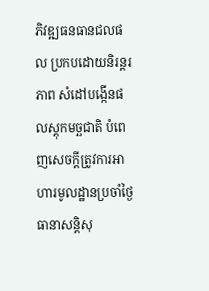ភិវឌ្ឍធនធានជលផល ប្រកបដោយនិរន្តរភាព សំដៅបង្កើនផលស្តុកមច្ឆជាតិ បំពេញសេចក្តីត្រូវការអាហារមូលដ្ឋានប្រចាំថ្ងៃ ធានាសន្តិសុ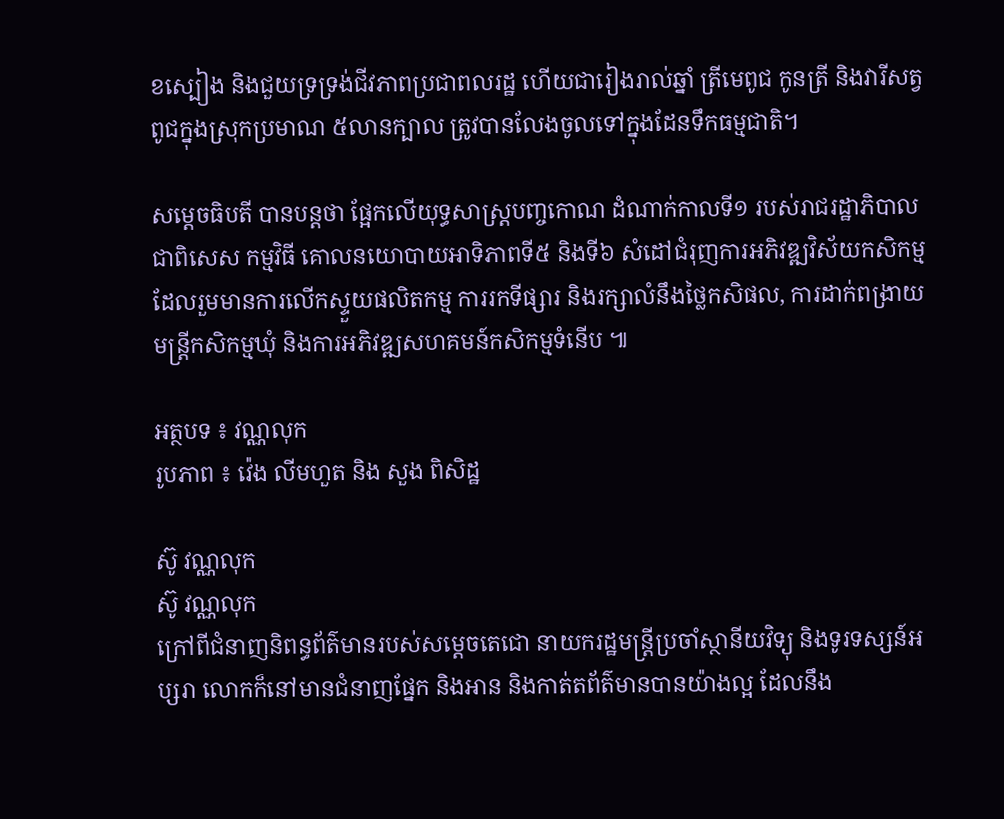ខស្បៀង និងជួយទ្រទ្រង់ជីវភាពប្រជាពលរដ្ឋ ហើយជារៀងរាល់ឆ្នាំ ត្រីមេពូជ កូនត្រី និងវារីសត្វពូជក្នុងស្រុកប្រមាណ ៥លានក្បាល ត្រូវបានលែងចូលទៅក្នុងដែនទឹកធម្មជាតិ។

សម្ដេចធិបតី បានបន្តថា ផ្អែកលើយុទ្ធសាស្ត្របញ្ចកោណ ដំណាក់កាលទី១ របស់រាជរដ្ឋាភិបាល ជាពិសេស កម្មវិធី គោលនយោបាយអាទិភាពទី៥ និងទី៦ សំដៅជំរុញការអភិវឌ្ឍវិស័យកសិកម្ម ដែលរួមមានការលើកស្ទួយផលិតកម្ម ការរកទីផ្សារ និងរក្សាលំនឹងថ្លៃកសិផល, ការដាក់ពង្រាយមន្ត្រីកសិកម្មឃុំ និងការអភិវឌ្ឍសហគមន៍កសិកម្មទំនើប ៕

អត្ថបទ ៖ វណ្ណលុក
រូបភាព ៖ វ៉េង លីមហួត និង សួង ពិសិដ្ឋ

ស៊ូ វណ្ណលុក
ស៊ូ វណ្ណលុក
ក្រៅពីជំនាញនិពន្ធព័ត៌មានរបស់សម្ដេចតេជោ នាយករដ្ឋមន្ត្រីប្រចាំស្ថានីយវិទ្យុ និងទូរទស្សន៍អប្សរា លោកក៏នៅមានជំនាញផ្នែក និងអាន និងកាត់តព័ត៌មានបានយ៉ាងល្អ ដែលនឹង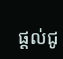ផ្ដល់ជូ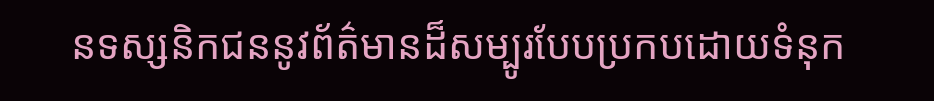នទស្សនិកជននូវព័ត៌មានដ៏សម្បូរបែបប្រកបដោយទំនុក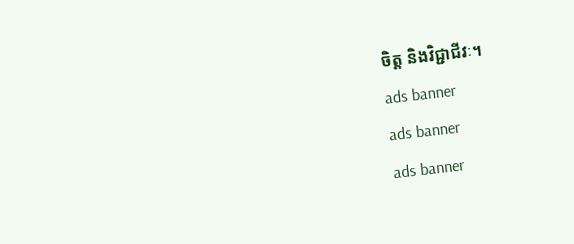ចិត្ត និងវិជ្ជាជីវៈ។
ads banner
ads banner
ads banner